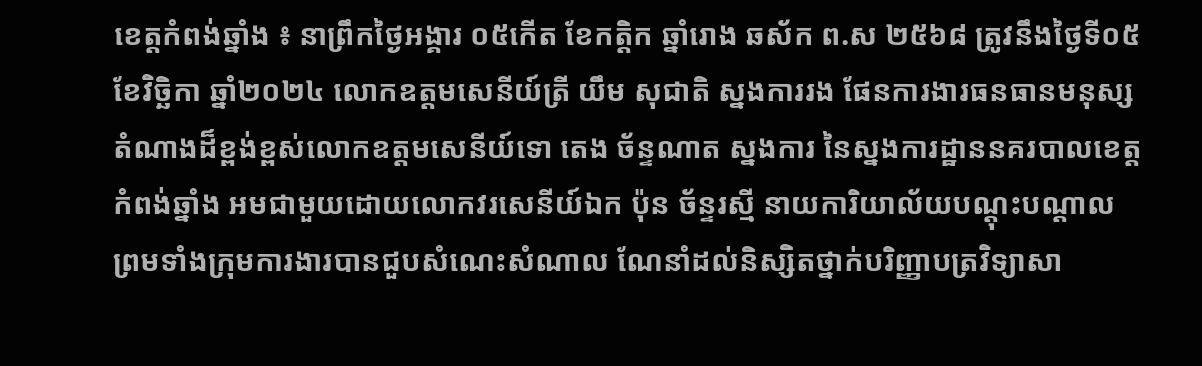ខេត្តកំពង់ឆ្នាំង ៖ នាព្រឹកថ្ងៃអង្គារ ០៥កើត ខែកត្ដិក ឆ្នាំរោង ឆស័ក ព.ស ២៥៦៨ ត្រូវនឹងថ្ងៃទី០៥ ខែវិច្ឆិកា ឆ្នាំ២០២៤ លោកឧត្តមសេនីយ៍ត្រី យឹម សុជាតិ ស្នងការរង ផែនការងារធនធានមនុស្ស តំណាងដ៏ខ្ពង់ខ្ពស់លោកឧត្តមសេនីយ៍ទោ តេង ច័ន្ទណាត ស្នងការ នៃស្នងការដ្ឋាននគរបាលខេត្តកំពង់ឆ្នាំង អមជាមួយដោយលោកវរសេនីយ៍ឯក ប៉ុន ច័ន្ទរស្មី នាយការិយាល័យបណ្តុះបណ្តាល ព្រមទាំងក្រុមការងារបានជួបសំណេះសំណាល ណែនាំដល់និស្សិតថ្នាក់បរិញ្ញាបត្រវិទ្យាសា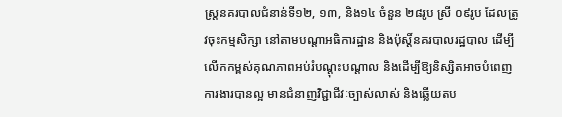ស្ត្រនគរបាលជំនាន់ទី១២, ១៣, និង១៤ ចំនួន ២៨រូប ស្រី ០៩រូប ដែលត្រូវចុះកម្មសិក្សា នៅតាមបណ្ដាអធិការដ្ឋាន និងប៉ុស្ដិ៍នគរបាលរដ្ឋបាល ដើម្បីលើកកម្ពស់គុណភាពអប់រំបណ្ដុះបណ្ដាល និងដើម្បីឱ្យនិស្សិតអាចបំពេញការងារបានល្អ មានជំនាញវិជ្ជាជីវៈច្បាស់លាស់ និងឆ្លើយតប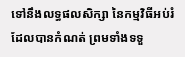ទៅនឹងលទ្ធផលសិក្សា នៃកម្មវិធីអប់រំដែលបានកំណត់ ព្រមទាំងទទួ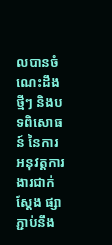លបានចំណេះដឹងថ្មីៗ និងបទពិសោធន៍ នៃការអនុវត្តការងារជាក់ស្ដែង ផ្សាភ្ជាប់នឹង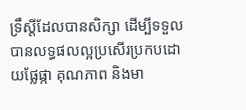ទ្រឹស្ដីដែលបានសិក្សា ដើម្បីទទួលបានលទ្ធផលល្អប្រសើរប្រកបដោយផ្លែផ្កា គុណភាព និងមា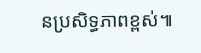នប្រសិទ្ធភាពខ្ពស់៕